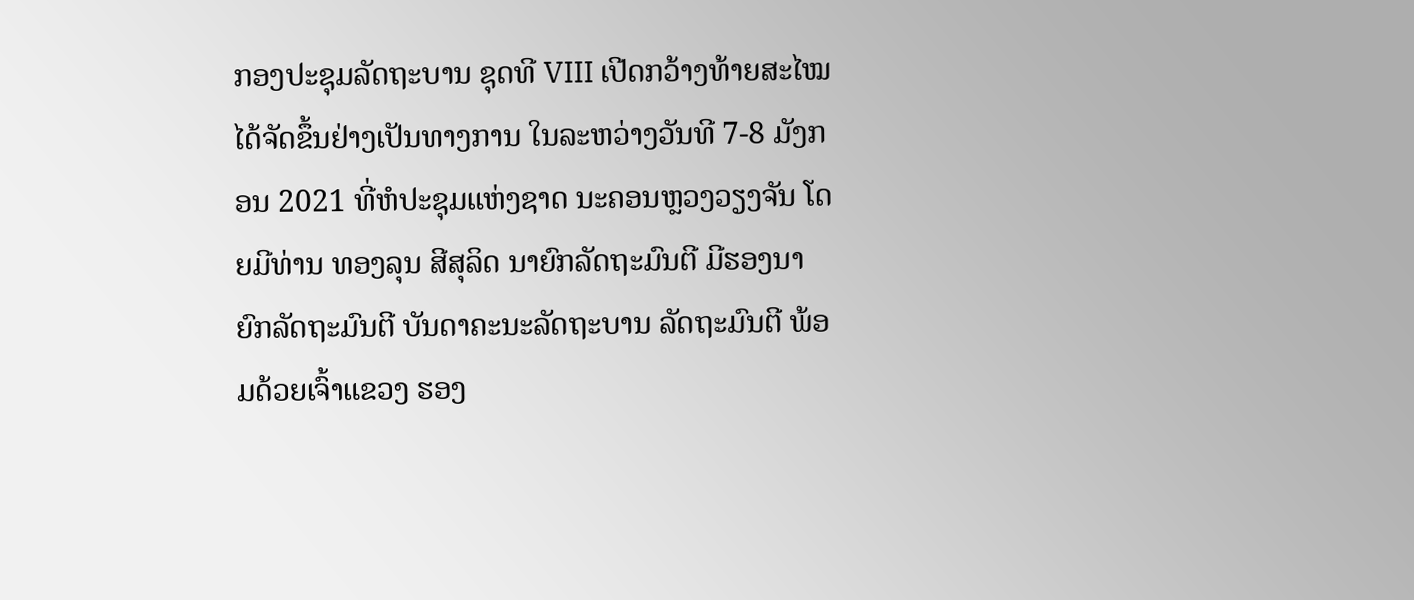ກອງປະຊຸມລັດຖະບານ ຊຸດທີ VIII ເປີດກວ້າງທ້າຍສະໄໝ ໄດ້ຈັດຂຶ້ນຢ່າງເປັນທາງການ ໃນລະຫວ່າງວັນທີ 7-8 ມັງກອນ 2021 ທີ່ຫໍປະຊຸມແຫ່ງຊາດ ນະຄອນຫຼວງວຽງຈັນ ໂດຍມີທ່ານ ທອງລຸນ ສີສຸລິດ ນາຍົກລັດຖະມົນຕີ ມີຮອງນາຍົກລັດຖະມົນຕີ ບັນດາຄະນະລັດຖະບານ ລັດຖະມົນຕີ ພ້ອມດ້ວຍເຈົ້າແຂວງ ຮອງ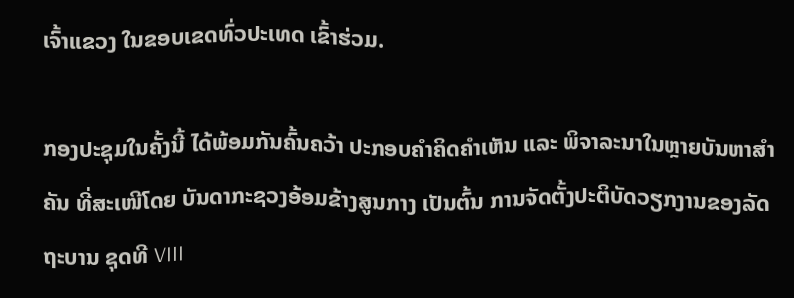ເຈົ້າແຂວງ ໃນຂອບເຂດທົ່ວປະເທດ ເຂົ້າຮ່ວມ.

ກອງປະຊຸມໃນຄັ້ງນີ້ ໄດ້ພ້ອມກັນຄົ້ນຄວ້າ ປະກອບຄຳຄິດຄຳເຫັນ ແລະ ພິຈາລະນາໃນຫຼາຍບັນຫາສຳຄັນ ທີ່ສະເໜີໂດຍ ບັນດາກະຊວງອ້ອມຂ້າງສູນກາງ ເປັນຕົ້ນ ການຈັດຕັ້ງປະຕິບັດວຽກງານຂອງລັດຖະບານ ຊຸດທີ VIII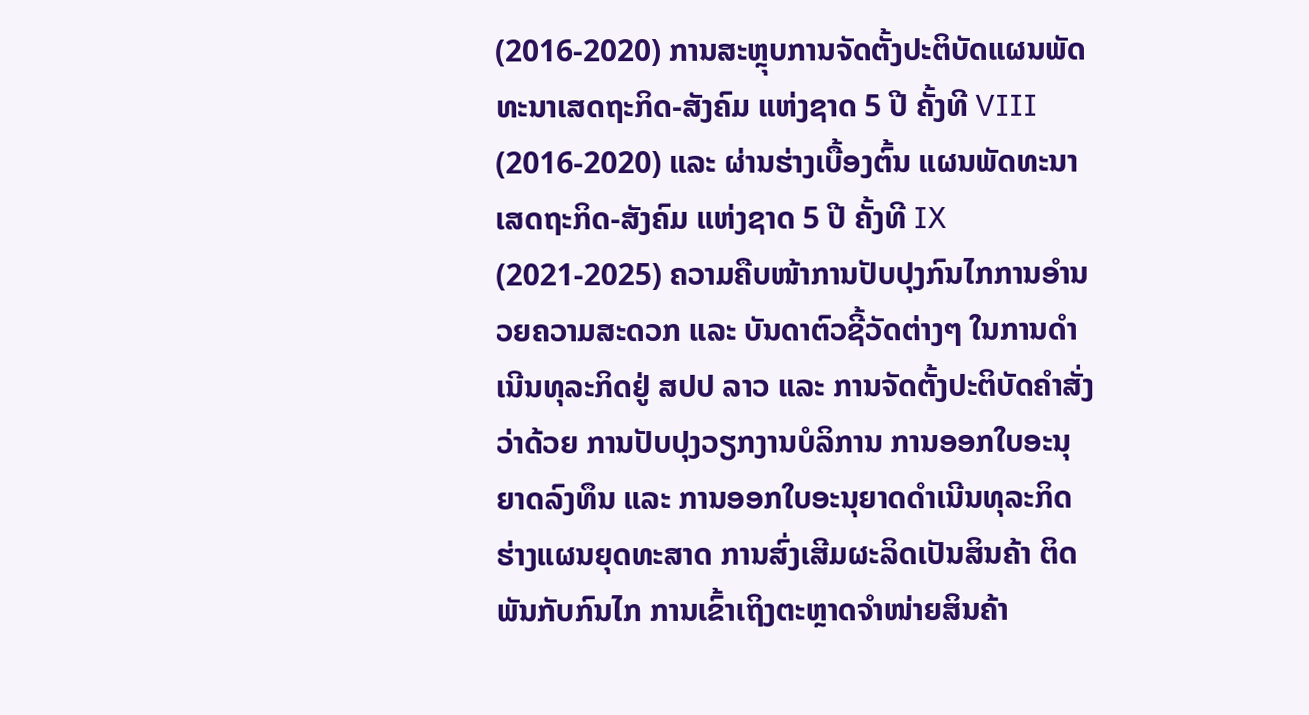(2016-2020) ການສະຫຼຸບການຈັດຕັ້ງປະຕິບັດແຜນພັດທະນາເສດຖະກິດ-ສັງຄົມ ແຫ່ງຊາດ 5 ປີ ຄັ້ງທີ VIII (2016-2020) ແລະ ຜ່ານຮ່າງເບື້ອງຕົ້ນ ແຜນພັດທະນາເສດຖະກິດ-ສັງຄົມ ແຫ່ງຊາດ 5 ປີ ຄັ້ງທີ IX (2021-2025) ຄວາມຄືບໜ້າການປັບປຸງກົນໄກການອຳນວຍຄວາມສະດວກ ແລະ ບັນດາຕົວຊີ້ວັດຕ່າງໆ ໃນການດຳເນີນທຸລະກິດຢູ່ ສປປ ລາວ ແລະ ການຈັດຕັ້ງປະຕິບັດຄຳສັ່ງວ່າດ້ວຍ ການປັບປຸງວຽກງານບໍລິການ ການອອກໃບອະນຸຍາດລົງທຶນ ແລະ ການອອກໃບອະນຸຍາດດຳເນີນທຸລະກິດ ຮ່າງແຜນຍຸດທະສາດ ການສົ່ງເສີມຜະລິດເປັນສິນຄ້າ ຕິດພັນກັບກົນໄກ ການເຂົ້າເຖິງຕະຫຼາດຈໍາໜ່າຍສິນຄ້າ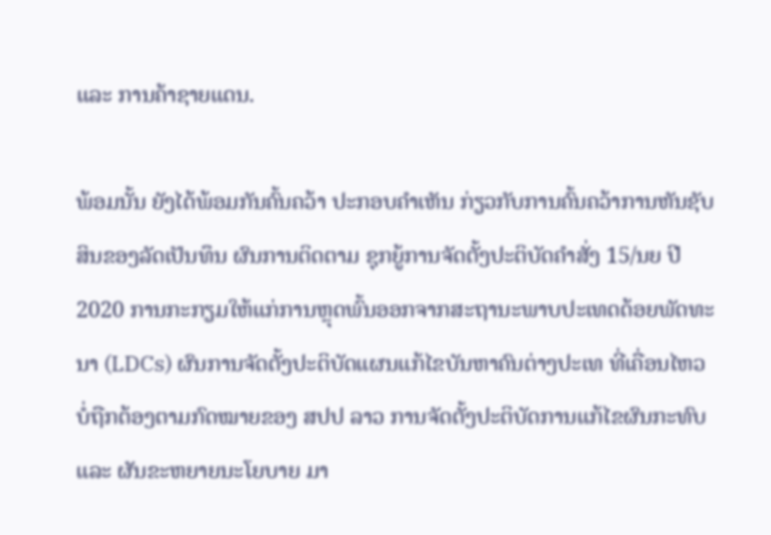ແລະ ການຄ້າຊາຍແດນ.

ພ້ອມນັ້ນ ຍັງໄດ້ພ້ອມກັນຄົ້ນຄວ້າ ປະກອບຄຳເຫັນ ກ່ຽວກັບການຄົ້ນຄວ້າການຫັນຊັບສິນຂອງລັດເປັນທຶນ ຜົນການຕິດຕາມ ຊຸກຍູ້ການຈັດຕັ້ງປະຕິບັດຄໍາສັ່ງ 15/ນຍ ປີ 2020 ການກະກຽມໃຫ້ແກ່ການຫຼຸດພົ້ນອອກຈາກສະຖານະພາບປະເທດດ້ອຍພັດທະນາ (LDCs) ຜົນການຈັດຕັ້ງປະຕິບັດແຜນແກ້ໄຂບັນຫາຄົນຕ່າງປະເທ ທີ່ເຄື່ອນໄຫວບໍ່ຖືກຕ້ອງຕາມກົດໝາຍຂອງ ສປປ ລາວ ການຈັດຕັ້ງປະຕິບັດການແກ້ໄຂຜົນກະທົບ ແລະ ຜັນຂະຫຍາຍນະໂຍບາຍ ມາ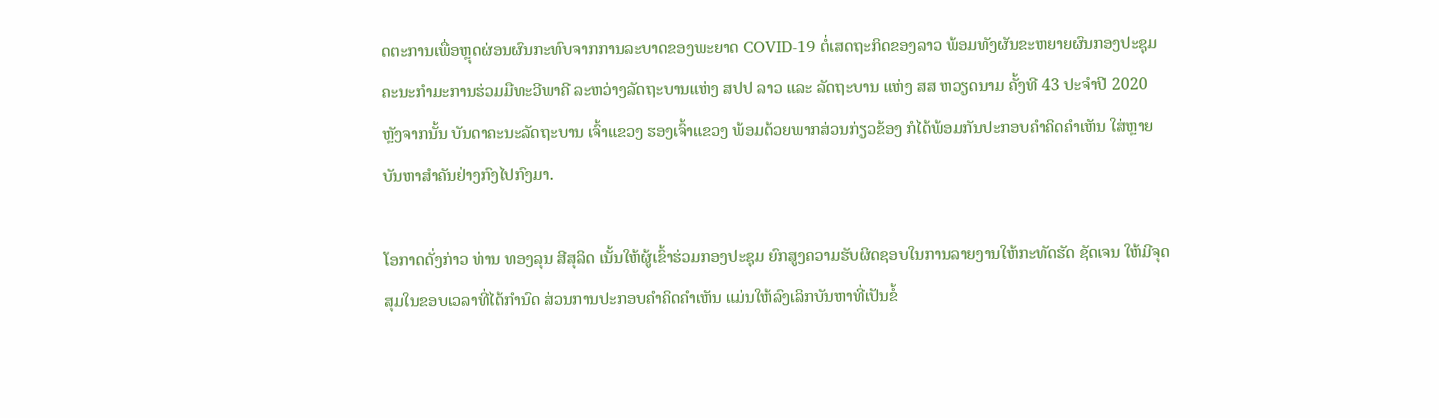ດຕະການເພື່ອຫຼຸດຜ່ອນຜົນກະທົບຈາກການລະບາດຂອງພະຍາດ COVID-19 ຕໍ່ເສດຖະກິດຂອງລາວ ພ້ອມທັງຜັນຂະຫຍາຍຜົນກອງປະຊຸມຄະນະກຳມະການຮ່ວມມືທະວີພາຄີ ລະຫວ່າງລັດຖະບານແຫ່ງ ສປປ ລາວ ແລະ ລັດຖະບານ ແຫ່ງ ສສ ຫວຽດນາມ ຄັ້ງທີ 43 ປະຈຳປີ 2020 ຫຼັງຈາກນັ້ນ ບັນດາຄະນະລັດຖະບານ ເຈົ້າແຂວງ ຮອງເຈົ້າແຂວງ ພ້ອມດ້ວຍພາກສ່ວນກ່ຽວຂ້ອງ ກໍໄດ້ພ້ອມກັນປະກອບຄຳຄິດຄຳເຫັນ ໃສ່ຫຼາຍບັນຫາສຳຄັນຢ່າງກົງໄປກົງມາ.

ໂອກາດດັ່ງກ່າວ ທ່ານ ທອງລຸນ ສີສຸລິດ ເນັ້ນໃຫ້ຜູ້ເຂົ້າຮ່ວມກອງປະຊຸມ ຍົກສູງຄວາມຮັບຜິດຊອບໃນການລາຍງານໃຫ້ກະທັດຮັດ ຊັດເຈນ ໃຫ້ມີຈຸດສຸມໃນຂອບເວລາທີ່ໄດ້ກຳນົດ ສ່ວນການປະກອບຄຳຄິດຄຳເຫັນ ແມ່ນໃຫ້ລົງເລິກບັນຫາທີ່ເປັນຂໍ້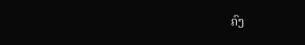ຄົງ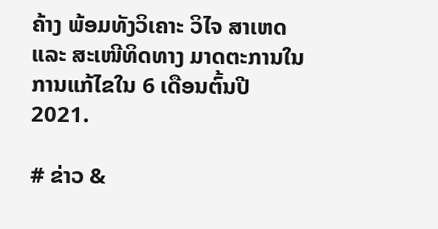ຄ້າງ ພ້ອມທັງວິເຄາະ ວິໄຈ ສາເຫດ ແລະ ສະເໜີທິດທາງ ມາດຕະການໃນການແກ້ໄຂໃນ 6 ເດືອນຕົ້ນປີ 2021.

# ຂ່າວ &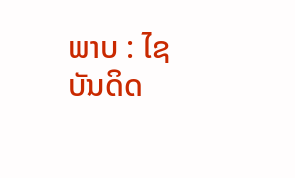ພາບ : ໄຊບັນດິດ